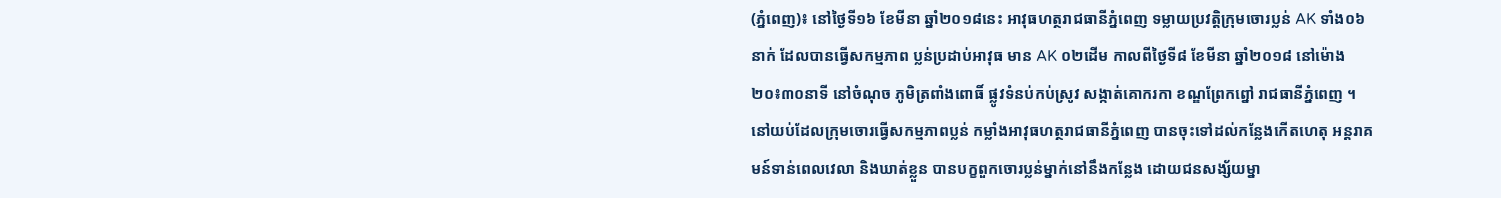(ភ្នំពេញ)៖ នៅថ្ងៃទី១៦ ខែមីនា ឆ្នាំ២០១៨នេះ អាវុធហត្ថរាជធានីភ្នំពេញ ទម្លាយប្រវត្តិក្រុមចោរប្លន់ AK ទាំង០៦នាក់ ដែលបានធ្វើសកម្មភាព ប្លន់ប្រដាប់អាវុធ មាន AK ០២ដើម កាលពីថ្ងៃទី៨ ខែមីនា ឆ្នាំ២០១៨ នៅម៉ោង ២០៖៣០នាទី នៅចំណុច ភូមិត្រពាំងពោធិ៍ ផ្លូវទំនប់កប់ស្រូវ សង្កាត់គោករកា ខណ្ឌព្រែកព្នៅ រាជធានីភ្នំពេញ ។
នៅយប់ដែលក្រុមចោរធ្វើសកម្មភាពប្លន់ កម្លាំងអាវុធហត្ថរាជធានីភ្នំពេញ បានចុះទៅដល់កន្លែងកើតហេតុ អន្តរាគមន៍ទាន់ពេលវេលា និងឃាត់ខ្លួន បានបក្ខពួកចោរប្លន់ម្នាក់នៅនឹងកន្លែង ដោយជនសង្ស័យម្នា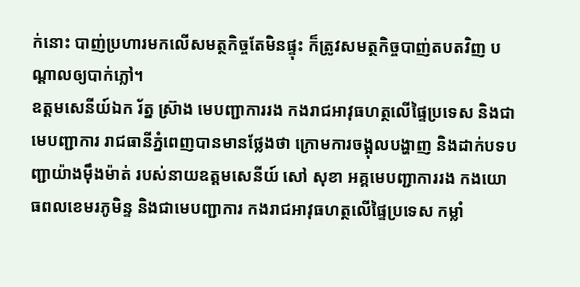ក់នោះ បាញ់ប្រហារមកលើសមត្ថកិច្ចតែមិនផ្ទុះ ក៏ត្រូវសមត្ថកិច្ចបាញ់តបតវិញ បណ្តាលឲ្យបាក់ភ្លៅ។
ឧត្តមសេនីយ៍ឯក រ័ត្ន ស៊្រាង មេបញ្ជាការរង កងរាជអាវុធហត្ថលើផ្ទៃប្រទេស និងជាមេបញ្ជាការ រាជធានីភ្នំពេញបានមានថ្លែងថា ក្រោមការចង្អុលបង្ហាញ និងដាក់បទបញ្ជាយ៉ាងម៉ឹងម៉ាត់ របស់នាយឧត្តមសេនីយ៍ សៅ សុខា អគ្គមេបញ្ជាការរង កងយោធពលខេមរភូមិន្ទ និងជាមេបញ្ជាការ កងរាជអាវុធហត្ថលើផ្ទៃប្រទេស កម្លាំ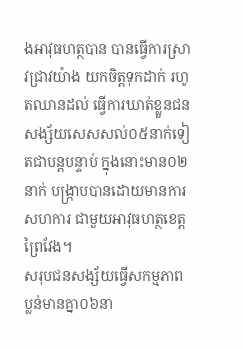ងអាវុធហត្ថបាន បានធ្វើការស្រាវជ្រាវយ៉ាង យកចិត្តទុកដាក់ រហូតឈានដល់ ធ្វើការឃាត់ខ្លួនជនសង្ស័យសេសសល់០៥នាក់ទៀតជាបន្តបន្ទាប់ ក្នុងនោះមាន០២នាក់ បង្ក្រាបបានដោយមានការសហការ ជាមួយអាវុធហត្ថខេត្តព្រៃវែង។
សរុបជនសង្ស័យធ្វើសកម្មភាពប្លន់មានគ្នា០៦នា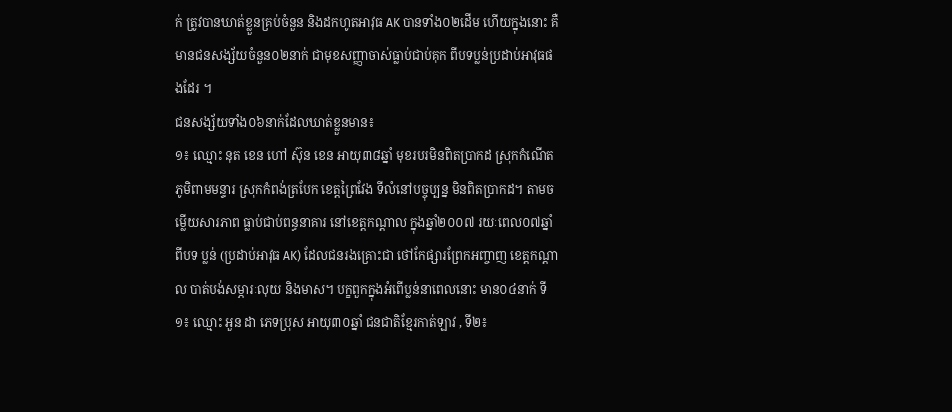ក់ ត្រូវបានឃាត់ខ្លួនគ្រប់ចំនួន និងដកហូតអាវុធ AK បានទាំង០២ដើម ហើយក្នុងនោះ គឺមានជនសង្ស័យចំនួន០២នាក់ ជាមុខសញ្ញាចាស់ធ្លាប់ជាប់គុក ពីបទប្លន់ប្រដាប់អាវុធផងដែរ ។
ជនសង្ស័យទាំង០៦នាក់ដែលឃាត់ខ្លួនមាន៖
១៖ ឈ្មោះ នុត ខេន ហៅ ស៊ុន ខេន អាយុ៣៨ឆ្នាំ មុខរបរមិនពិតប្រាកដ ស្រុកកំណើត ភូមិពាមមន្ទារ ស្រុកកំពង់ត្របែក ខេត្តព្រៃវែង ទីលំនៅបច្ចុប្បន្ន មិនពិតប្រាកដ។ តាមចម្លើយសារភាព ធ្លាប់ជាប់ពន្ធនាគារ នៅខេត្តកណ្ដាល ក្នុងឆ្នាំ២០០៧ រយៈពេល០៧ឆ្នាំ ពីបទ ប្លន់ (ប្រដាប់អាវុធ AK) ដែលជនរងគ្រោះជា ថៅកែផ្សារព្រែកអញ្ចាញ ខេត្តកណ្ដាល បាត់បង់សម្ភារៈលុយ និងមាស។ បក្ខពួកក្នុងអំពើប្លន់នាពេលនោះ មាន០៤នាក់ ទី១៖ ឈ្មោះ អួន ដា ភេទប្រុស អាយុ៣០ឆ្នាំ ជនជាតិខ្មែរកាត់ឡាវ , ទី២៖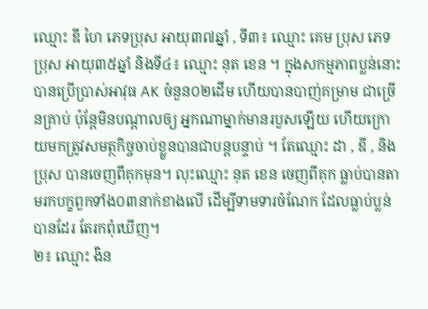ឈ្មោះ ឌី ហៃ ភេទប្រុស អាយុ៣៧ឆ្នាំ , ទី៣៖ ឈ្មោះ គេម ប្រុស ភេទប្រុស អាយុ៣៥ឆ្នាំ និងទី៤៖ ឈ្មោះ នុត ខេន ។ ក្នុងសកម្មភាពប្លន់នោះ បានប្រើប្រាស់អាវុធ AK ចំនួន០២ដើម ហើយបានបាញ់គម្រាម ជាច្រើនគ្រាប់ ប៉ុន្ដែមិនបណ្ដាលឲ្យ អ្នកណាម្នាក់មានរបួសឡើយ ហើយក្រោយមកត្រូវសមត្ថកិច្ចចាប់ខ្លួនបានជាបន្តបន្ទាប់ ។ តែឈ្មោះ ដា , ឌី , និងប្រុស បានចេញពីគុកមុន។ លុះឈ្មោះ នុត ខេន ចេញពីគុក ធ្លាប់បានតាមរកបក្ខពួកទាំង០៣នាក់ខាងលើ ដើម្បីទាមទារចំណែក ដែលធ្លាប់ប្លន់បានដែរ តែរកពុំឃើញ។
២៖ ឈ្មោះ ងិន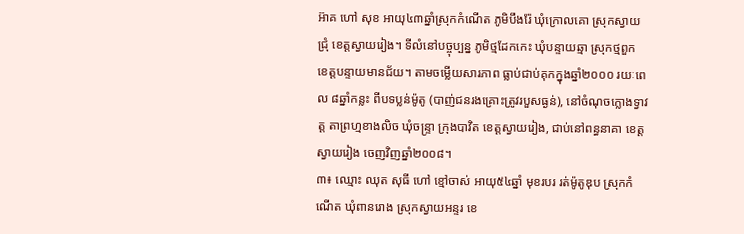អ៊ាគ ហៅ សុខ អាយុ៤៣ឆ្នាំស្រុកកំណើត ភូមិបឹងរ៉ែ ឃុំក្រោលគោ ស្រុកស្វាយជ្រុំ ខេត្តស្វាយរៀង។ ទីលំនៅបច្ចុប្បន្ន ភូមិថ្មដែកកេះ ឃុំបន្ទាយឆ្មា ស្រុកថ្មពួក ខេត្តបន្ទាយមានជ័យ។ តាមចម្លើយសារភាព ធ្លាប់ជាប់គុកក្នុងឆ្នាំ២០០០ រយៈពេល ៨ឆ្នាំកន្លះ ពីបទប្លន់ម៉ូតូ (បាញ់ជនរងគ្រោះត្រូវរបួសធ្ងន់), នៅចំណុចក្លោងទ្វាវត្ត តាព្រហ្មខាងលិច ឃុំចន្ទ្រា ក្រុងបាវិត ខេត្តស្វាយរៀង, ជាប់នៅពន្ធនាគា ខេត្តស្វាយរៀង ចេញវិញឆ្នាំ២០០៨។
៣៖ ឈ្មោះ ឈុត សុធី ហៅ ខ្មៅចាស់ អាយុ៥៤ឆ្នាំ មុខរបរ រត់ម៉ូតូឌុប ស្រុកកំណើត ឃុំពានរោង ស្រុកស្វាយអន្ទរ ខេ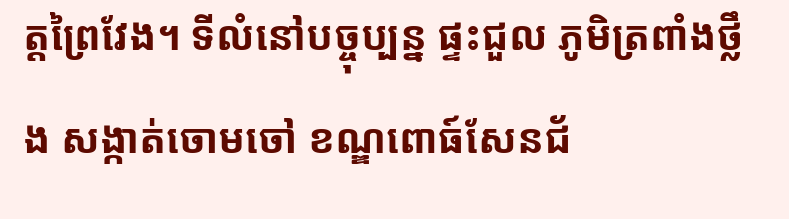ត្តព្រៃវែង។ ទីលំនៅបច្ចុប្បន្ន ផ្ទះជួល ភូមិត្រពាំងថ្លឹង សង្កាត់ចោមចៅ ខណ្ឌពោធ៍សែនជ័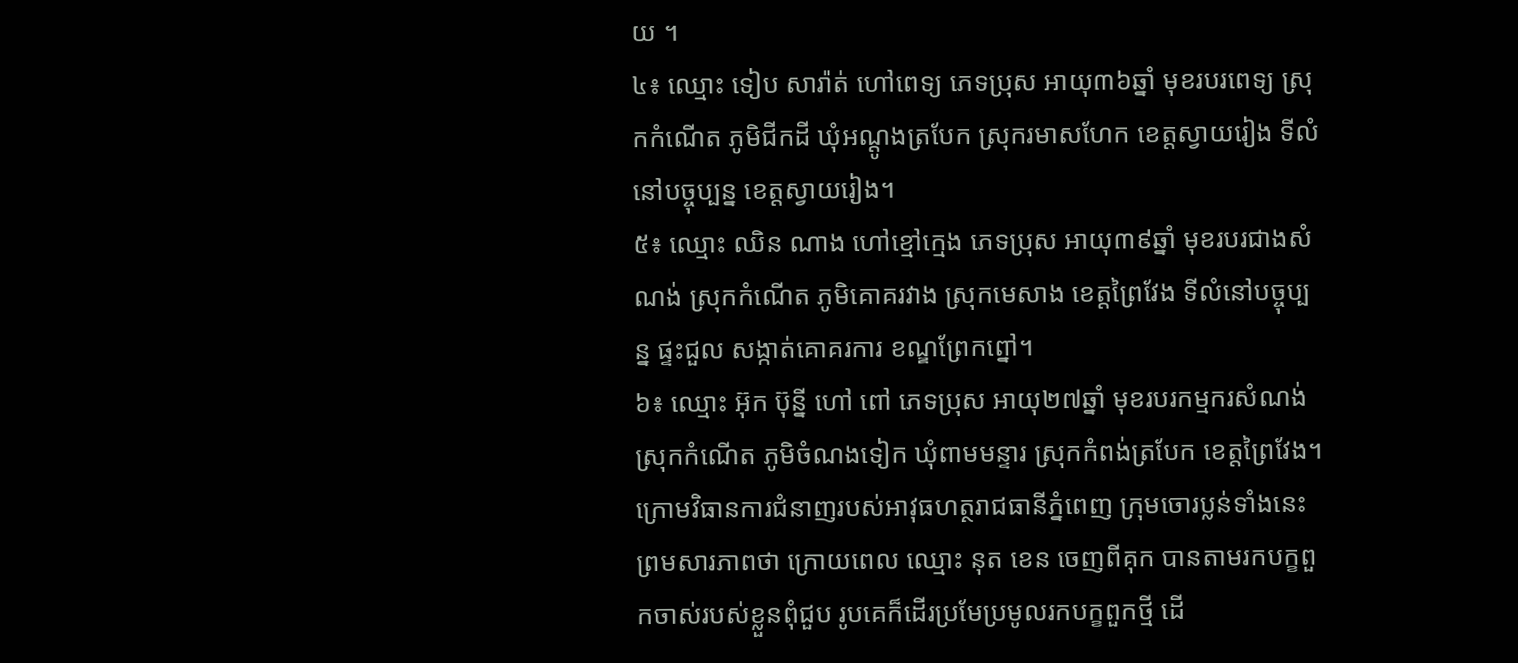យ ។
៤៖ ឈ្មោះ ទៀប សារ៉ាត់ ហៅពេទ្យ ភេទប្រុស អាយុ៣៦ឆ្នាំ មុខរបរពេទ្យ ស្រុកកំណើត ភូមិជីកដី ឃុំអណ្ដូងត្របែក ស្រុករមាសហែក ខេត្តស្វាយរៀង ទីលំនៅបច្ចុប្បន្ន ខេត្តស្វាយរៀង។
៥៖ ឈ្មោះ ឈិន ណាង ហៅខ្មៅក្មេង ភេទប្រុស អាយុ៣៩ឆ្នាំ មុខរបរជាងសំណង់ ស្រុកកំណើត ភូមិគោគរវាង ស្រុកមេសាង ខេត្តព្រៃវែង ទីលំនៅបច្ចុប្បន្ន ផ្ទះជួល សង្កាត់គោគរការ ខណ្ឌព្រែកព្នៅ។
៦៖ ឈ្មោះ អ៊ុក ប៊ុន្នី ហៅ ពៅ ភេទប្រុស អាយុ២៧ឆ្នាំ មុខរបរកម្មករសំណង់ ស្រុកកំណើត ភូមិចំណងទៀក ឃុំពាមមន្ទារ ស្រុកកំពង់ត្របែក ខេត្តព្រៃវែង។
ក្រោមវិធានការជំនាញរបស់អាវុធហត្ថរាជធានីភ្នំពេញ ក្រុមចោរប្លន់ទាំងនេះព្រមសារភាពថា ក្រោយពេល ឈ្មោះ នុត ខេន ចេញពីគុក បានតាមរកបក្ខពួកចាស់របស់ខ្លួនពុំជួប រូបគេក៏ដើរប្រមែប្រមូលរកបក្ខពួកថ្មី ដើ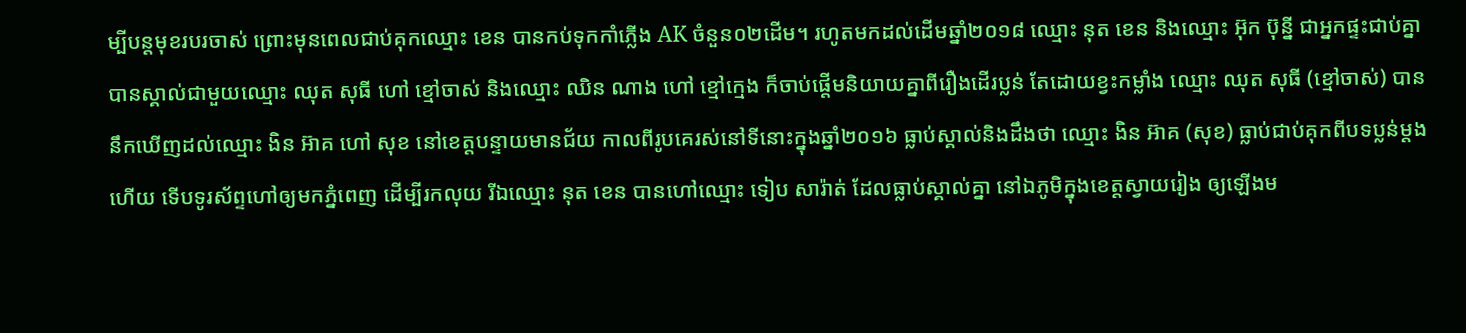ម្បីបន្តមុខរបរចាស់ ព្រោះមុនពេលជាប់គុកឈ្មោះ ខេន បានកប់ទុកកាំភ្លើង AK ចំនួន០២ដើម។ រហូតមកដល់ដើមឆ្នាំ២០១៨ ឈ្មោះ នុត ខេន និងឈ្មោះ អ៊ុក ប៊ុន្នី ជាអ្នកផ្ទះជាប់គ្នា បានស្គាល់ជាមួយឈ្មោះ ឈុត សុធី ហៅ ខ្មៅចាស់ និងឈ្មោះ ឈិន ណាង ហៅ ខ្មៅក្មេង ក៏ចាប់ផ្តើមនិយាយគ្នាពីរឿងដើរប្លន់ តែដោយខ្វះកម្លាំង ឈ្មោះ ឈុត សុធី (ខ្មៅចាស់) បាននឹកឃើញដល់ឈ្មោះ ងិន អ៊ាគ ហៅ សុខ នៅខេត្តបន្ទាយមានជ័យ កាលពីរូបគេរស់នៅទីនោះក្នុងឆ្នាំ២០១៦ ធ្លាប់ស្គាល់និងដឹងថា ឈ្មោះ ងិន អ៊ាគ (សុខ) ធ្លាប់ជាប់គុកពីបទប្លន់ម្តងហើយ ទើបទូរស័ព្ទហៅឲ្យមកភ្នំពេញ ដើម្បីរកលុយ រីឯឈ្មោះ នុត ខេន បានហៅឈ្មោះ ទៀប សារ៉ាត់ ដែលធ្លាប់ស្គាល់គ្នា នៅឯភូមិក្នុងខេត្តស្វាយរៀង ឲ្យឡើងម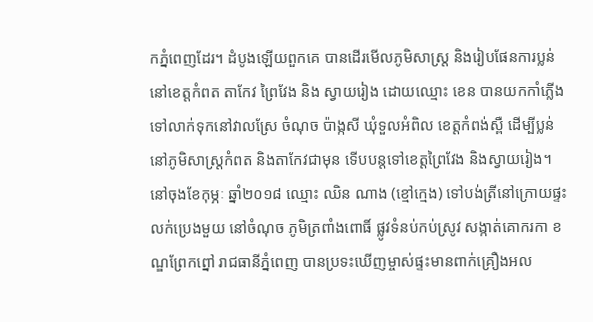កភ្នំពេញដែរ។ ដំបូងឡើយពួកគេ បានដើរមើលភូមិសាស្ត្រ និងរៀបផែនការប្លន់នៅខេត្តកំពត តាកែវ ព្រៃវែង និង ស្វាយរៀង ដោយឈ្មោះ ខេន បានយកកាំភ្លើងទៅលាក់ទុកនៅវាលស្រែ ចំណុច ប៉ាង្កសី ឃុំទួលអំពិល ខេត្តកំពង់ស្ពឺ ដើម្បីប្លន់នៅភូមិសាស្ត្រកំពត និងតាកែវជាមុន ទើបបន្តទៅខេត្តព្រៃវែង និងស្វាយរៀង។
នៅចុងខែកុម្ភៈ ឆ្នាំ២០១៨ ឈ្មោះ ឈិន ណាង (ខ្មៅក្មេង) ទៅបង់ត្រីនៅក្រោយផ្ទះលក់ប្រេងមួយ នៅចំណុច ភូមិត្រពាំងពោធិ៍ ផ្លូវទំនប់កប់ស្រូវ សង្កាត់គោករកា ខណ្ឌព្រែកព្នៅ រាជធានីភ្នំពេញ បានប្រទះឃើញម្ចាស់ផ្ទះមានពាក់គ្រឿងអល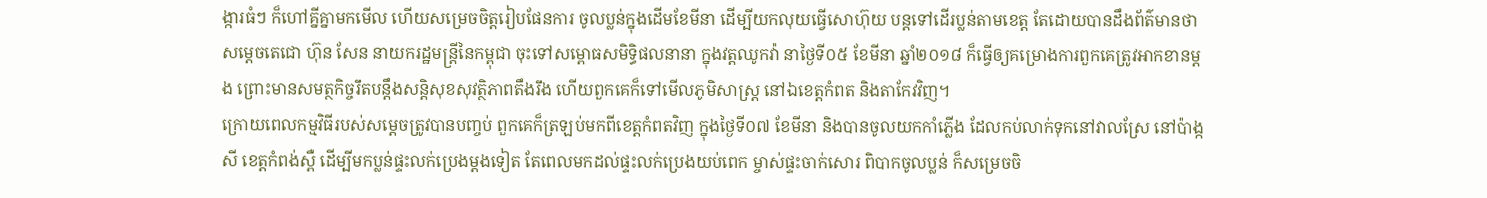ង្ការធំៗ ក៏ហៅគ្នីគ្នាមកមើល ហើយសម្រេចចិត្តរៀបផែនការ ចូលប្លន់ក្នុងដើមខែមីនា ដើម្បីយកលុយធ្វើសោហ៊ុយ បន្តទៅដើរប្លន់តាមខេត្ត តែដោយបានដឹងព័ត៌មានថា សម្តេចតេជោ ហ៊ុន សែន នាយករដ្ឋមន្ត្រីនៃកម្ពុជា ចុះទៅសម្ពោធសមិទ្ធិផលនានា ក្នុងវត្តឈូកវ៉ា នាថ្ងៃទី០៥ ខែមីនា ឆ្នាំ២០១៨ ក៏ធ្វើឲ្យគម្រោងការពួកគេត្រូវអាកខានម្តង ព្រោះមានសមត្ថកិច្ចរឹតបន្តឹងសន្តិសុខសុវត្ថិភាពតឹងរឹង ហើយពួកគេក៏ទៅមើលភូមិសាស្ត្រ នៅឯខេត្តកំពត និងតាកែវវិញ។
ក្រោយពេលកម្មវិធីរបស់សម្តេចត្រូវបានបញ្ចប់ ពួកគេក៏ត្រឡប់មកពីខេត្តកំពតវិញ ក្នុងថ្ងៃទី០៧ ខែមីនា និងបានចូលយកកាំភ្លើង ដែលកប់លាក់ទុកនៅវាលស្រែ នៅប៉ាង្កសី ខេត្តកំពង់ស្ពឺ ដើម្បីមកប្លន់ផ្ទះលក់ប្រេងម្តងទៀត តែពេលមកដល់ផ្ទះលក់ប្រេងយប់ពេក ម្ចាស់ផ្ទះចាក់សោរ ពិបាកចូលប្លន់ ក៏សម្រេចចិ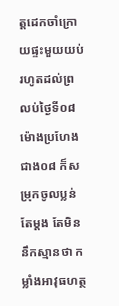ត្តដេកចាំក្រោយផ្ទះមួយយប់ រហូតដល់ព្រលប់ថ្ងៃទី០៨ ម៉ោងប្រហែងជាង០៨ ក៏សម្រុកចូលប្លន់តែម្តង តែមិននឹកស្មានថា កម្លាំងអាវុធហត្ថ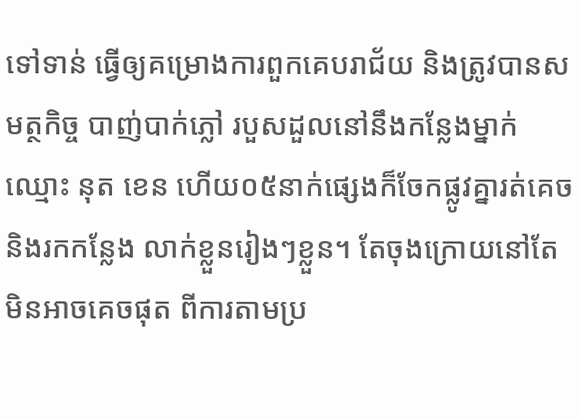ទៅទាន់ ធ្វើឲ្យគម្រោងការពួកគេបរាជ័យ និងត្រូវបានសមត្ថកិច្ច បាញ់បាក់ភ្លៅ របួសដួលនៅនឹងកន្លែងម្នាក់ឈ្មោះ នុត ខេន ហើយ០៥នាក់ផ្សេងក៏ចែកផ្លូវគ្នារត់គេចនិងរកកន្លែង លាក់ខ្លួនរៀងៗខ្លួន។ តែចុងក្រោយនៅតែមិនអាចគេចផុត ពីការតាមប្រ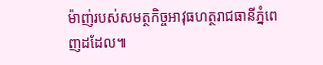ម៉ាញ់របស់សមត្ថកិច្ចអាវុធហត្ថរាជធានីភ្នំពេញដដែល៕